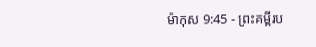ម៉ាកុស 9:45 - ព្រះគម្ពីរប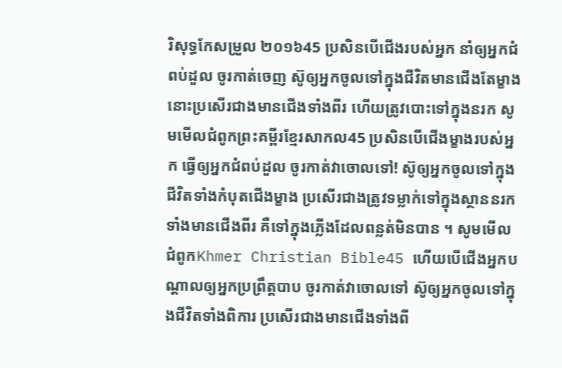រិសុទ្ធកែសម្រួល ២០១៦45 ប្រសិនបើជើងរបស់អ្នក នាំឲ្យអ្នកជំពប់ដួល ចូរកាត់ចេញ ស៊ូឲ្យអ្នកចូលទៅក្នុងជីវិតមានជើងតែម្ខាង នោះប្រសើរជាងមានជើងទាំងពីរ ហើយត្រូវបោះទៅក្នុងនរក សូមមើលជំពូកព្រះគម្ពីរខ្មែរសាកល45 ប្រសិនបើជើងម្ខាងរបស់អ្នក ធ្វើឲ្យអ្នកជំពប់ដួល ចូរកាត់វាចោលទៅ! ស៊ូឲ្យអ្នកចូលទៅក្នុងជីវិតទាំងកំបុតជើងម្ខាង ប្រសើរជាងត្រូវទម្លាក់ទៅក្នុងស្ថាននរកទាំងមានជើងពីរ គឺទៅក្នុងភ្លើងដែលពន្លត់មិនបាន ។ សូមមើលជំពូកKhmer Christian Bible45 ហើយបើជើងអ្នកបណ្ដាលឲ្យអ្នកប្រព្រឹត្ដបាប ចូរកាត់វាចោលទៅ ស៊ូឲ្យអ្នកចូលទៅក្នុងជីវិតទាំងពិការ ប្រសើរជាងមានជើងទាំងពី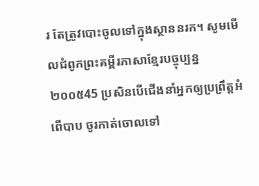រ តែត្រូវបោះចូលទៅក្នុងស្ថាននរក។ សូមមើលជំពូកព្រះគម្ពីរភាសាខ្មែរបច្ចុប្បន្ន ២០០៥45 ប្រសិនបើជើងនាំអ្នកឲ្យប្រព្រឹត្តអំពើបាប ចូរកាត់ចោលទៅ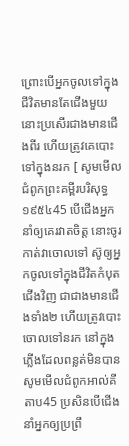ព្រោះបើអ្នកចូលទៅក្នុងជីវិតមានតែជើងមួយ នោះប្រសើរជាងមានជើងពីរ ហើយត្រូវគេបោះទៅក្នុងនរក [ សូមមើលជំពូកព្រះគម្ពីរបរិសុទ្ធ ១៩៥៤45 បើជើងអ្នកនាំឲ្យគេរវាតចិត្ត នោះចូរកាត់វាចោលទៅ ស៊ូឲ្យអ្នកចូលទៅក្នុងជីវិតកំបុតជើងវិញ ជាជាងមានជើងទាំង២ ហើយត្រូវបោះចោលទៅនរក នៅក្នុងភ្លើងដែលពន្លត់មិនបាន សូមមើលជំពូកអាល់គីតាប45 ប្រសិនបើជើងនាំអ្នកឲ្យប្រព្រឹ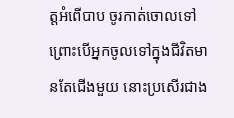ត្ដអំពើបាប ចូរកាត់ចោលទៅ ព្រោះបើអ្នកចូលទៅក្នុងជីវិតមានតែជើងមួយ នោះប្រសើរជាង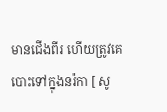មានជើងពីរ ហើយត្រូវគេបោះទៅក្នុងនរ៉កា [ សូ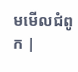មមើលជំពូក |